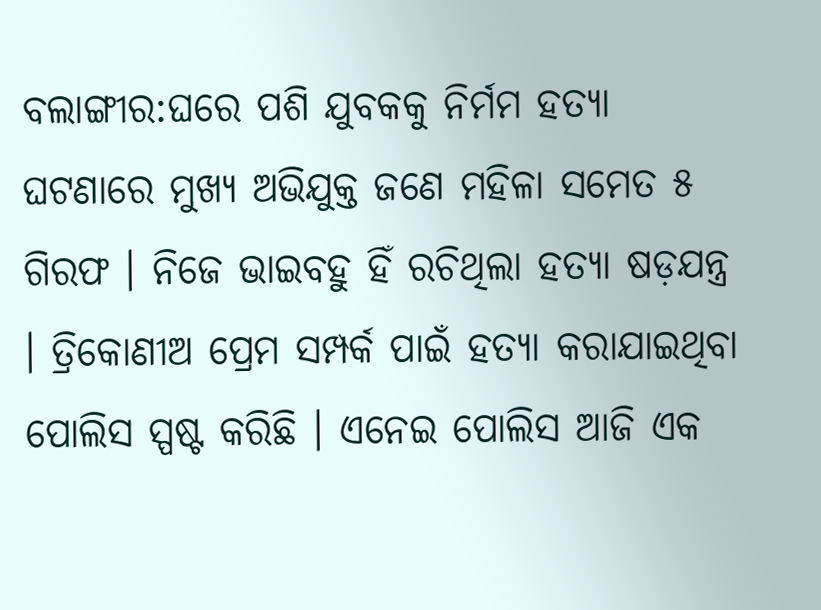ବଲାଙ୍ଗୀର:ଘରେ ପଶି ଯୁବକକୁ ନିର୍ମମ ହତ୍ୟା ଘଟଣାରେ ମୁଖ୍ୟ ଅଭିଯୁକ୍ତ ଜଣେ ମହିଳା ସମେତ ୫ ଗିରଫ । ନିଜେ ଭାଇବହୁ ହିଁ ରଚିଥିଲା ହତ୍ୟା ଷଡ଼ଯନ୍ତ୍ର । ତ୍ରିକୋଣୀଅ ପ୍ରେମ ସମ୍ପର୍କ ପାଇଁ ହତ୍ୟା କରାଯାଇଥିବା ପୋଲିସ ସ୍ପଷ୍ଟ କରିଛି । ଏନେଇ ପୋଲିସ ଆଜି ଏକ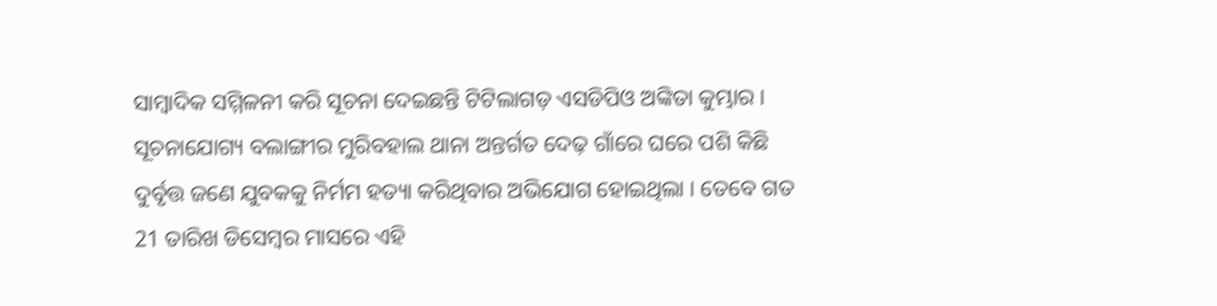ସାମ୍ବାଦିକ ସମ୍ମିଳନୀ କରି ସୂଚନା ଦେଇଛନ୍ତି ଟିଟିଲାଗଡ଼ ଏସଡିପିଓ ଅଙ୍କିତା କୁମ୍ଭାର ।
ସୂଚନାଯୋଗ୍ୟ ବଲାଙ୍ଗୀର ମୁରିବହାଲ ଥାନା ଅନ୍ତର୍ଗତ ଦେଢ଼ ଗାଁରେ ଘରେ ପଶି କିଛି ଦୁର୍ବୃତ୍ତ ଜଣେ ଯୁବକକୁ ନିର୍ମମ ହତ୍ୟା କରିଥିବାର ଅଭିଯୋଗ ହୋଇଥିଲା । ତେବେ ଗତ 21 ତାରିଖ ଡିସେମ୍ବର ମାସରେ ଏହି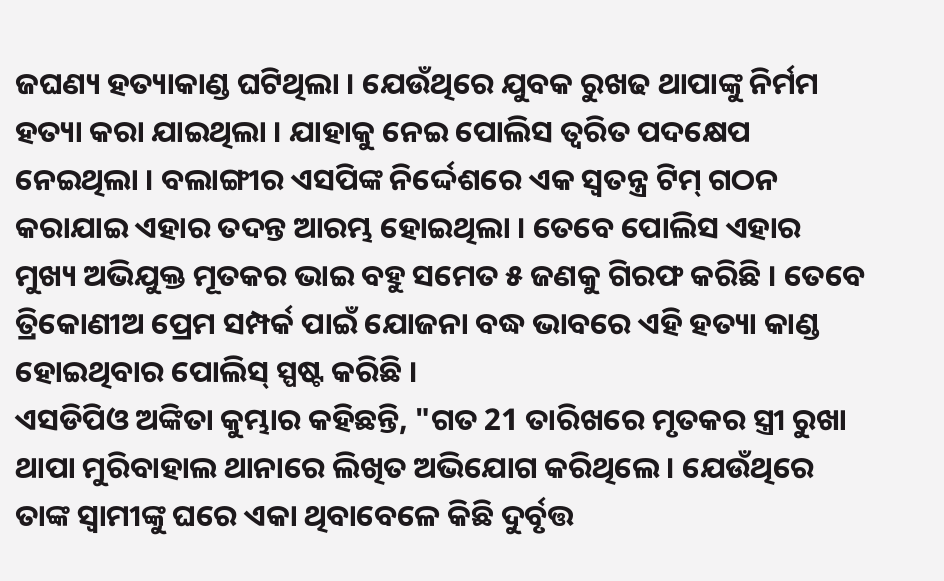ଜଘଣ୍ୟ ହତ୍ୟାକାଣ୍ଡ ଘଟିଥିଲା । ଯେଉଁଥିରେ ଯୁବକ ରୁଖଢ ଥାପାଙ୍କୁ ନିର୍ମମ ହତ୍ୟା କରା ଯାଇଥିଲା । ଯାହାକୁ ନେଇ ପୋଲିସ ତ୍ୱରିତ ପଦକ୍ଷେପ ନେଇଥିଲା । ବଲାଙ୍ଗୀର ଏସପିଙ୍କ ନିର୍ଦ୍ଦେଶରେ ଏକ ସ୍ୱତନ୍ତ୍ର ଟିମ୍ ଗଠନ କରାଯାଇ ଏହାର ତଦନ୍ତ ଆରମ୍ଭ ହୋଇଥିଲା । ତେବେ ପୋଲିସ ଏହାର ମୁଖ୍ୟ ଅଭିଯୁକ୍ତ ମୂତକର ଭାଇ ବହୁ ସମେତ ୫ ଜଣକୁ ଗିରଫ କରିଛି । ତେବେ ତ୍ରିକୋଣୀଅ ପ୍ରେମ ସମ୍ପର୍କ ପାଇଁ ଯୋଜନା ବଦ୍ଧ ଭାବରେ ଏହି ହତ୍ୟା କାଣ୍ଡ ହୋଇଥିବାର ପୋଲିସ୍ ସ୍ପଷ୍ଟ କରିଛି ।
ଏସଡିପିଓ ଅଙ୍କିତା କୁମ୍ଭାର କହିଛନ୍ତି, "ଗତ 21 ତାରିଖରେ ମୃତକର ସ୍ତ୍ରୀ ରୁଖା ଥାପା ମୁରିବାହାଲ ଥାନାରେ ଲିଖିତ ଅଭିଯୋଗ କରିଥିଲେ । ଯେଉଁଥିରେ ତାଙ୍କ ସ୍ଵାମୀଙ୍କୁ ଘରେ ଏକା ଥିବାବେଳେ କିଛି ଦୁର୍ବୃତ୍ତ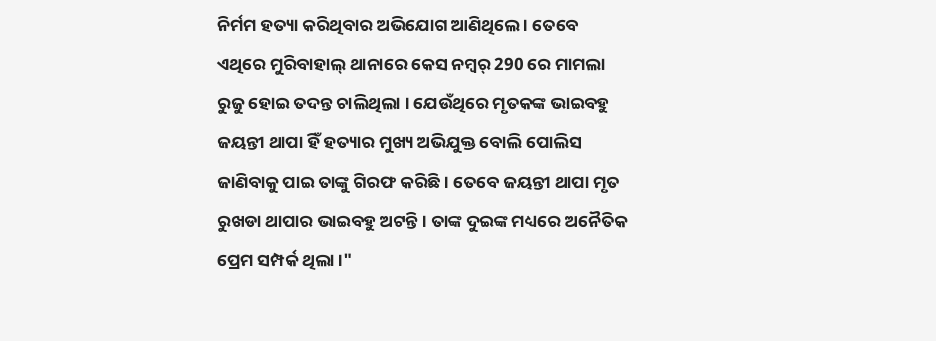ନିର୍ମମ ହତ୍ୟା କରିଥିବାର ଅଭିଯୋଗ ଆଣିଥିଲେ । ତେବେ ଏଥିରେ ମୁରିବାହାଲ୍ ଥାନାରେ କେସ ନମ୍ୱର୍ 290 ରେ ମାମଲା ରୁଜୁ ହୋଇ ତଦନ୍ତ ଚାଲିଥିଲା । ଯେଉଁଥିରେ ମୃତକଙ୍କ ଭାଇବହୁ ଜୟନ୍ତୀ ଥାପା ହିଁ ହତ୍ୟାର ମୁଖ୍ୟ ଅଭିଯୁକ୍ତ ବୋଲି ପୋଲିସ ଜାଣିବାକୁ ପାଇ ତାଙ୍କୁ ଗିରଫ କରିଛି । ତେବେ ଜୟନ୍ତୀ ଥାପା ମୃତ ରୁଖଡା ଥାପାର ଭାଇବହୁ ଅଟନ୍ତି । ତାଙ୍କ ଦୁଇଙ୍କ ମଧ୍ୟରେ ଅନୈତିକ ପ୍ରେମ ସମ୍ପର୍କ ଥିଲା ।"